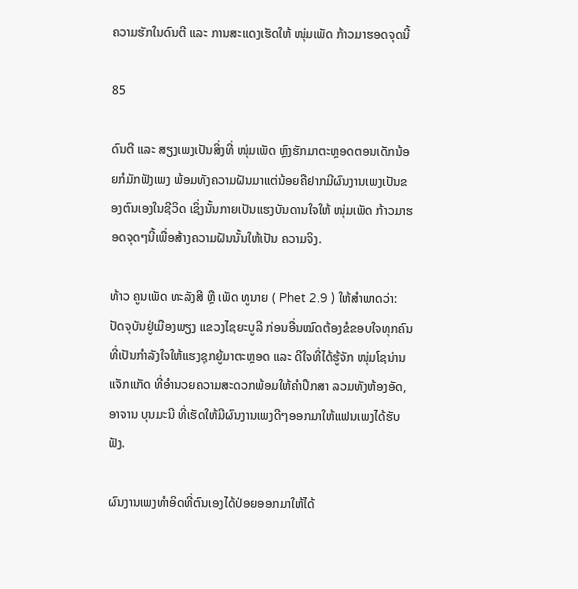ຄວາມຮັກໃນດົນຕີ ແລະ ການສະແດງເຮັດໃຫ້ ໜຸ່ມເພັດ ກ້າວມາຮອດຈຸດນີ້

85

ດົນຕີ ແລະ ສຽງເພງເປັນສິ່ງທີ່ ໜຸ່ມເພັດ ຫຼົງຮັກມາຕະຫຼອດຕອນເດັກນ້ອຍກໍມັກຟັງເພງ ພ້ອມທັງຄວາມຝັນມາແຕ່ນ້ອຍຄືຢາກມີຜົນງານເພງເປັນຂອງຕົນເອງໃນຊີວິດ ເຊິ່ງນັ້ນກາຍເປັນແຮງບັນດານໃຈໃຫ້ ໜຸ່ມເພັດ ກ້າວມາຮອດຈຸດໆນີ້ເພື່ອສ້າງຄວາມຝັນນັ້ນໃຫ້ເປັນ ຄວາມຈິງ.

ທ້າວ ຄູນເພັດ ທະລັງສີ ຫຼື ເພັດ ທູນາຍ ( Phet 2.9 ) ໃຫ້ສໍາພາດວ່າ: ປັດຈຸບັນຢູ່ເມືອງພຽງ ແຂວງໄຊຍະບູລີ ກ່ອນອື່ນໝົດຕ້ອງຂໍຂອບໃຈທຸກຄົນທີ່ເປັນກຳລັງໃຈໃຫ້ແຮງຊຸກຍູ້ມາຕະຫຼອດ ແລະ ດີໃຈທີ່ໄດ້ຮູ້ຈັກ ໜຸ່ມໂຊນ່ານ ແຈັກແກັດ ທີ່ອຳນວຍຄວາມສະດວກພ້ອມໃຫ້ຄຳປຶກສາ ລວມທັງຫ້ອງອັດ, ອາຈານ ບຸນມະນີ ທີ່ເຮັດໃຫ້ມີຜົນງານເພງດີໆອອກມາໃຫ້ແຟນເພງໄດ້ຮັບຟັງ.

ຜົນງານເພງທໍາອິດທີ່ຕົນເອງໄດ້ປ່ອຍອອກມາໃຫ້ໄດ້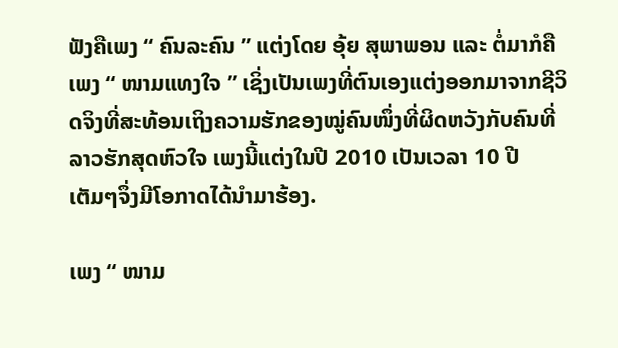ຟັງຄືເພງ “ ຄົນລະຄົນ ” ແຕ່ງໂດຍ ອຸ້ຍ ສຸພາພອນ ແລະ ຕໍ່ມາກໍຄືເພງ “ ໜາມແທງໃຈ ” ເຊິ່ງເປັນເພງທີ່ຕົນເອງແຕ່ງອອກມາຈາກຊີວິດຈິງທີ່ສະທ້ອນເຖິງຄວາມຮັກຂອງໝູ່ຄົນໜຶ່ງທີ່ຜິດຫວັງກັບຄົນທີ່ລາວຮັກສຸດຫົວໃຈ ເພງນີ້ແຕ່ງໃນປີ 2010 ເປັນເວລາ 10 ປີ ເຕັມໆຈຶ່ງມີໂອກາດໄດ້ນໍາມາຮ້ອງ.

ເພງ “ ໜາມ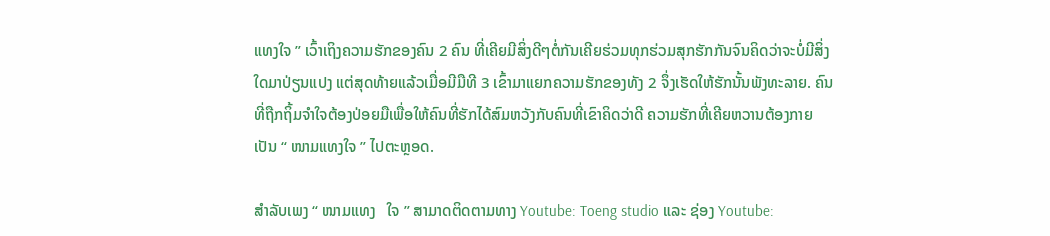ແທງໃຈ ” ເວົ້າເຖິງຄວາມຮັກຂອງຄົນ 2 ຄົນ ທີ່ເຄີຍມີສິ່ງດີໆຕໍ່ກັນເຄີຍຮ່ວມທຸກຮ່ວມສຸກຮັກກັນຈົນຄິດວ່າຈະບໍ່ມີສິ່ງໃດມາປ່ຽນແປງ ແຕ່ສຸດທ້າຍແລ້ວເມື່ອມີມືທີ 3 ເຂົ້າມາແຍກຄວາມຮັກຂອງທັງ 2 ຈຶ່ງເຮັດໃຫ້ຮັກນັ້ນພັງທະລາຍ. ຄົນທີ່ຖືກຖິ້ມຈຳໃຈຕ້ອງປ່ອຍມືເພື່ອໃຫ້ຄົນທີ່ຮັກໄດ້ສົມຫວັງກັບຄົນທີ່ເຂົາຄິດວ່າດີ ຄວາມຮັກທີ່ເຄີຍຫວານຕ້ອງກາຍເປັນ “ ໜາມແທງໃຈ ” ໄປຕະຫຼອດ.

ສຳລັບເພງ “ ໜາມແທງ   ໃຈ ” ສາມາດຕິດຕາມທາງ Youtube: Toeng studio ແລະ ຊ່ອງ Youtube: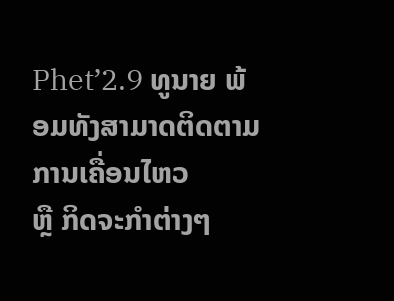Phet’2.9 ທູນາຍ ພ້ອມທັງສາມາດຕິດຕາມການເຄື່ອນໄຫວ          ຫຼື ກິດຈະກຳຕ່າງໆ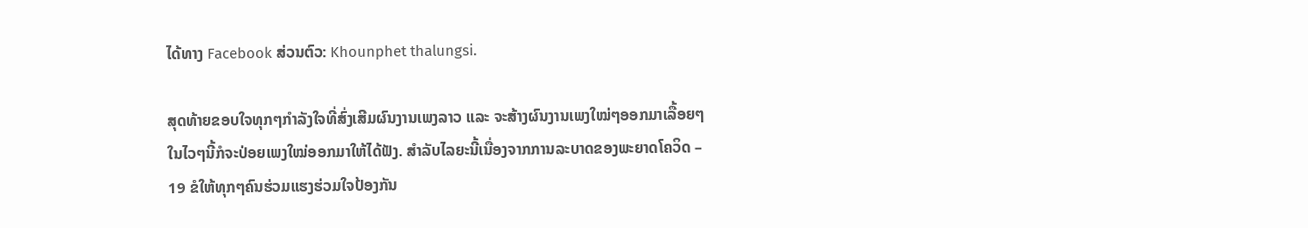ໄດ້ທາງ Facebook ສ່ວນຕົວ: Khounphet thalungsi.

ສຸດທ້າຍຂອບໃຈທຸກໆກໍາລັງໃຈທີ່ສົ່ງເສີມຜົນງານເພງລາວ ແລະ ຈະສ້າງຜົນງານເພງໃໝ່ໆອອກມາເລື້ອຍໆໃນໄວໆນີ້ກໍຈະປ່ອຍເພງໃໝ່ອອກມາໃຫ້ໄດ້ຟັງ. ສຳລັບໄລຍະນີ້ເນື່ອງຈາກການລະບາດຂອງພະຍາດໂຄວິດ – 19 ຂໍໃຫ້ທຸກໆຄົນຮ່ວມແຮງຮ່ວມໃຈປ້ອງກັນ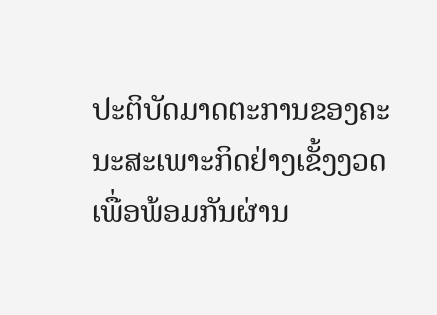ປະຕິບັດມາດຕະການຂອງຄະນະສະເພາະກິດຢ່າງເຂັ້ງງວດ ເພື່ອພ້ອມກັນຜ່ານ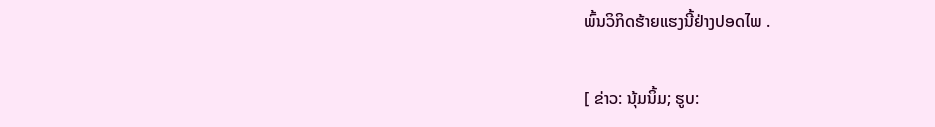ພົ້ນວິກິດຮ້າຍແຮງນີ້ຢ່າງປອດໄພ .

[ ຂ່າວ: ນຸ້ມນິ້ມ; ຮູບ: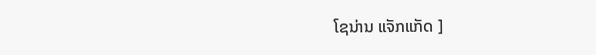ໂຊນ່ານ ແຈັກແກັດ ]